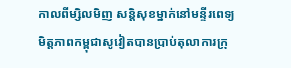កាលពីម្សិលមិញ សន្តិសុខម្នាក់នៅមន្ទីរពេទ្យមិត្តភាពកម្ពុជាសូវៀតបានប្រាប់តុលាការក្រុ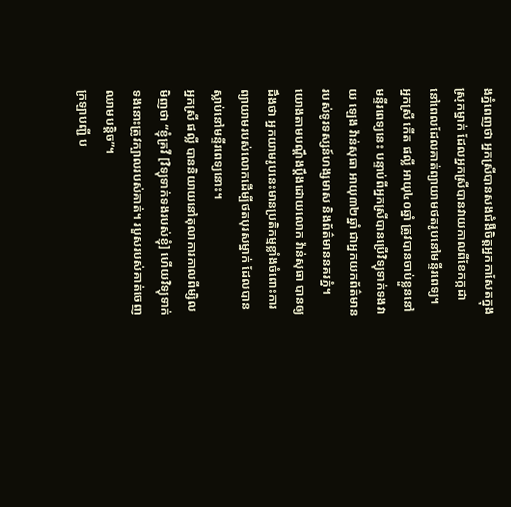ងភ្នំពេញថា អ្នកស្រីបានសងជំងឺចិត្តអ្នកកាសែតក្នុងស្រុកម្នាក់ ដែលអ្នកស្រីបានវាយកាលពីខែកក្កដា នៅពេលដែលគាត់ព្យាយាមថតរូបនៅមន្ទីរពេទ្យ។
អ្នកស្រី កើត ផល្លី អាយុ៤០ឆ្នាំ ត្រូវបានចាប់ខ្លួននៅមន្ទីរពេទ្យនេះ បន្ទាប់ពីអ្នកស្រីបានប្រើវិទ្យុទាក់ទងវាយ ឡេង វ៉ាន់សុធា អាយុ៣២ឆ្នាំ ជាអ្នកយកព័ត៌មានរបស់ទូរទស្សន៍ហង្សមាស និងព័ត៌មាននគរភ្នំ។
យោងតាមបណ្តឹងប្តឹងដោយលោក វ៉ាន់សុធា បានឲ្យដឹងថា អ្នកយាមរូបនេះមានប្រតិកម្មខ្លាំងចំពោះការព្យាយាមរបស់លោកដើម្បីថតបុរសម្នាក់ ដែលបានស្លាប់នៅមន្ទីរពេទ្យនោះ។
អ្នកស្រី ផល្លី បាននិយាយនៅតុលាការកាលពីម្សិលមិញថា “ខ្ញុំគ្រវី [វិទ្យុទាក់ទងរបស់ខ្ញុំ] ហើយវិទ្យុទាក់ទងនោះត្រូវក្បាលរបស់គាត់។ របួសរបស់គាត់ចេញឈាមបន្តិច”។
ក្រឡាបញ្ជី ប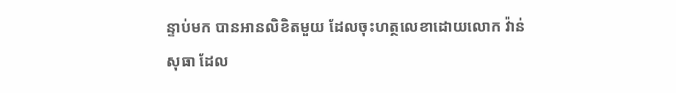ន្ទាប់មក បានអានលិខិតមួយ ដែលចុះហត្ថលេខាដោយលោក វ៉ាន់សុធា ដែល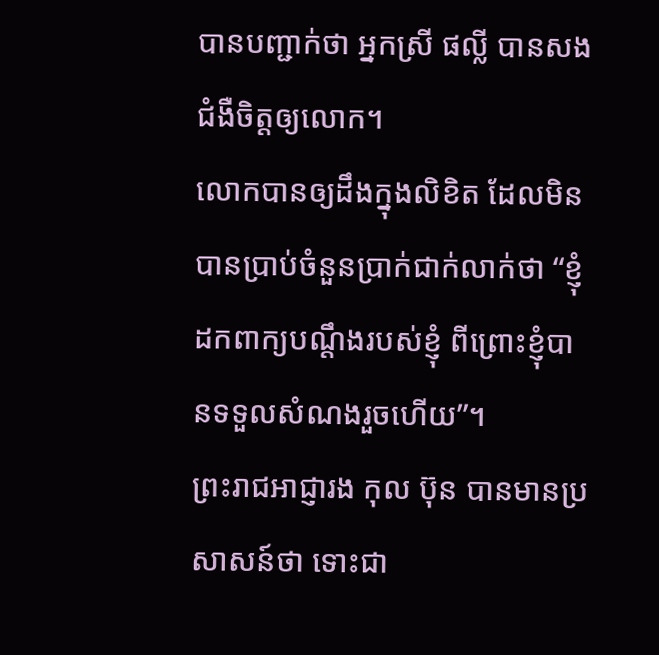បានបញ្ជាក់ថា អ្នកស្រី ផល្លី បានសងជំងឺចិត្តឲ្យលោក។
លោកបានឲ្យដឹងក្នុងលិខិត ដែលមិនបានប្រាប់ចំនួនប្រាក់ជាក់លាក់ថា “ខ្ញុំដកពាក្យបណ្តឹងរបស់ខ្ញុំ ពីព្រោះខ្ញុំបានទទួលសំណងរួចហើយ”។
ព្រះរាជអាជ្ញារង កុល ប៊ុន បានមានប្រសាសន៍ថា ទោះជា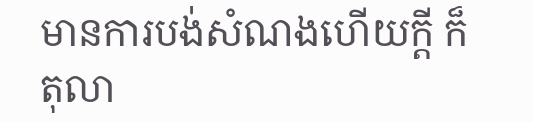មានការបង់សំណងហើយក្តី ក៏តុលា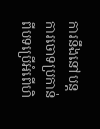ការនឹងនៅបន្តការចោទប្រកាន់ពីបទប្រើអំពើហិ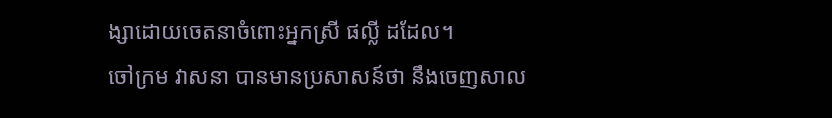ង្សាដោយចេតនាចំពោះអ្នកស្រី ផល្លី ដដែល។
ចៅក្រម វាសនា បានមានប្រសាសន៍ថា នឹងចេញសាល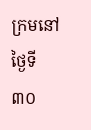ក្រមនៅថ្ងៃទី៣០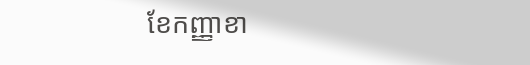ខែកញ្ញាខា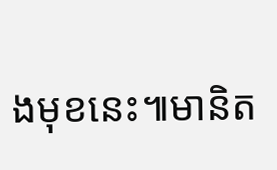ងមុខនេះ៕មានិត